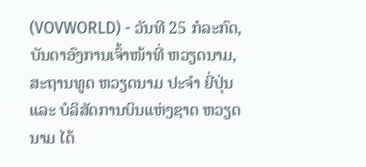(VOVWORLD) - ວັນທີ 25 ກໍລະກົດ, ບັນດາອົງການເຈົ້າໜ້າທີ່ ຫວຽດນາມ, ສະຖານທູດ ຫວຽດນາມ ປະຈຳ ຍີ່ປຸ່ນ ແລະ ບໍລິສັດການບິນແຫ່ງຊາດ ຫວຽດນາມ ໄດ້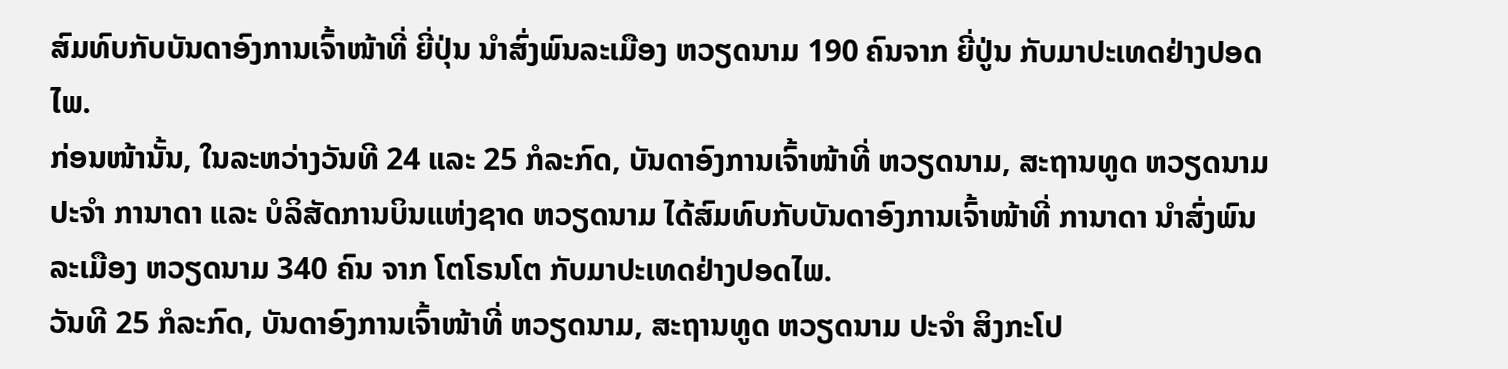ສົມທົບກັບບັນດາອົງການເຈົ້າໜ້າທີ່ ຍີ່ປຸ່ນ ນຳສົ່ງພົນລະເມືອງ ຫວຽດນາມ 190 ຄົນຈາກ ຍີ່ປູ່ນ ກັບມາປະເທດຢ່າງປອດໄພ.
ກ່ອນໜ້ານັ້ນ, ໃນລະຫວ່າງວັນທີ 24 ແລະ 25 ກໍລະກົດ, ບັນດາອົງການເຈົ້າໜ້າທີ່ ຫວຽດນາມ, ສະຖານທູດ ຫວຽດນາມ ປະຈຳ ການາດາ ແລະ ບໍລິສັດການບິນແຫ່ງຊາດ ຫວຽດນາມ ໄດ້ສົມທົບກັບບັນດາອົງການເຈົ້າໜ້າທີ່ ການາດາ ນຳສົ່ງພົນລະເມືອງ ຫວຽດນາມ 340 ຄົນ ຈາກ ໂຕໂຣນໂຕ ກັບມາປະເທດຢ່າງປອດໄພ.
ວັນທີ 25 ກໍລະກົດ, ບັນດາອົງການເຈົ້າໜ້າທີ່ ຫວຽດນາມ, ສະຖານທູດ ຫວຽດນາມ ປະຈຳ ສິງກະໂປ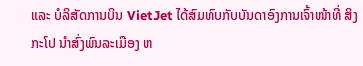ແລະ ບໍລິສັດການບິນ VietJet ໄດ້ສົມທົບກັບບັນດາອົງການເຈົ້າໜ້າທີ່ ສິງກະໂປ ນຳສົ່ງພົນລະເມືອງ ຫ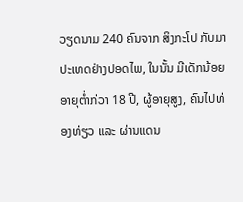ວຽດນາມ 240 ຄົນຈາກ ສິງກະໂປ ກັບມາປະເທດຢ່າງປອດໄພ, ໃນນັ້ນ ມີເດັກນ້ອຍອາຍຸຕ່ຳກ່ວາ 18 ປີ, ຜູ້ອາຍຸສູງ, ຄົນໄປທ່ອງທ່ຽວ ແລະ ຜ່ານແດນ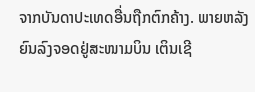ຈາກບັນດາປະເທດອື່ນຖືກຕົກຄ້າງ. ພາຍຫລັງຍົນລົງຈອດຢູ່ສະໜາມບິນ ເຕິນເຊີ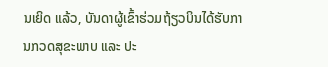ນເຍິດ ແລ້ວ, ບັນດາຜູ້ເຂົ້າຮ່ວມຖ້ຽວບິນໄດ້ຮັບການກວດສຸຂະພາບ ແລະ ປະ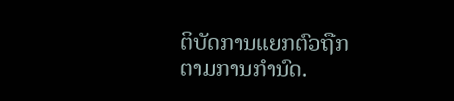ຕິບັດການແຍກຕົວຖືກຕາມການກຳນົດ.